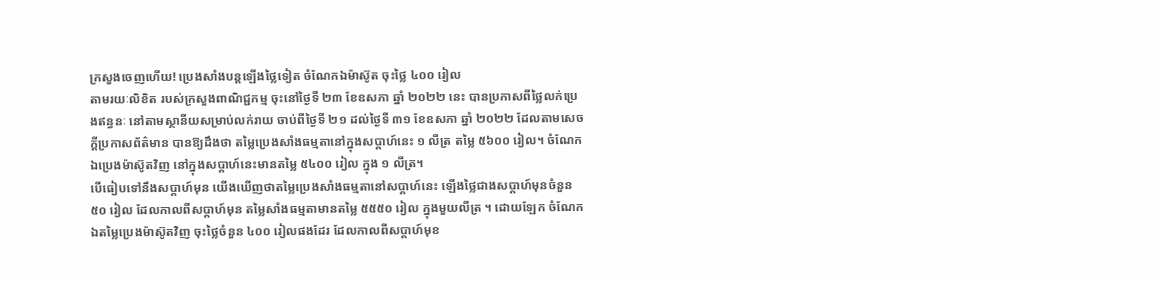ក្រសួងចេញហើយ! ប្រេងសាំងបន្តឡើងថ្លៃទៀត ចំណែកឯម៉ាស៊ូត ចុះថ្លៃ ៤០០ រៀល
តាមរយៈលិខិត របស់ក្រសួងពាណិជ្ជកម្ម ចុះនៅថ្ងៃទី ២៣ ខែឧសភា ឆ្នាំ ២០២២ នេះ បានប្រកាសពីថ្លៃលក់ប្រេងឥន្ធនៈ នៅតាមស្ថានីយសម្រាប់លក់រាយ ចាប់ពីថ្ងៃទី ២១ ដល់ថ្ងៃទី ៣១ ខែឧសភា ឆ្នាំ ២០២២ ដែលតាមសេចក្ដីប្រកាសព័ត៌មាន បានឱ្យដឹងថា តម្លៃប្រេងសាំងធម្មតានៅក្នុងសប្ដាហ៍នេះ ១ លីត្រ តម្លៃ ៥៦០០ រៀល។ ចំណែកឯប្រេងម៉ាស៊ូតវិញ នៅក្នុងសប្ដាហ៍នេះមានតម្លៃ ៥៤០០ រៀល ក្នុង ១ លីត្រ។
បើធៀបទៅនឹងសប្ដាហ៍មុន យើងឃើញថាតម្លៃប្រេងសាំងធម្មតានៅសប្ដាហ៍នេះ ឡើងថ្លៃជាងសប្ដាហ៍មុនចំនួន ៥០ រៀល ដែលកាលពីសប្ដាហ៍មុន តម្លៃសាំងធម្មតាមានតម្លៃ ៥៥៥០ រៀល ក្នុងមួយលីត្រ ។ ដោយឡែក ចំណែកឯតម្លៃប្រេងម៉ាស៊ូតវិញ ចុះថ្លៃចំនួន ៤០០ រៀលផងដែរ ដែលកាលពីសប្ដាហ៍មុខ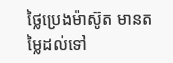ថ្លៃប្រេងម៉ាស៊ូត មានតម្លៃដល់ទៅ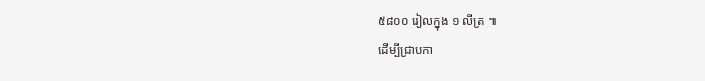៥៨០០ រៀលក្នុង ១ លីត្រ ៕
ដើម្បីជ្រាបកា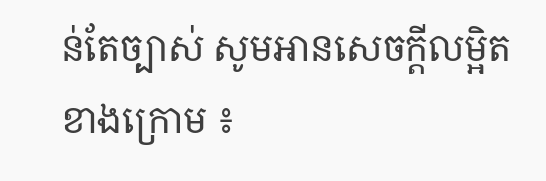ន់តែច្បាស់ សូមអានសេចក្តីលម្អិតខាងក្រោម ៖